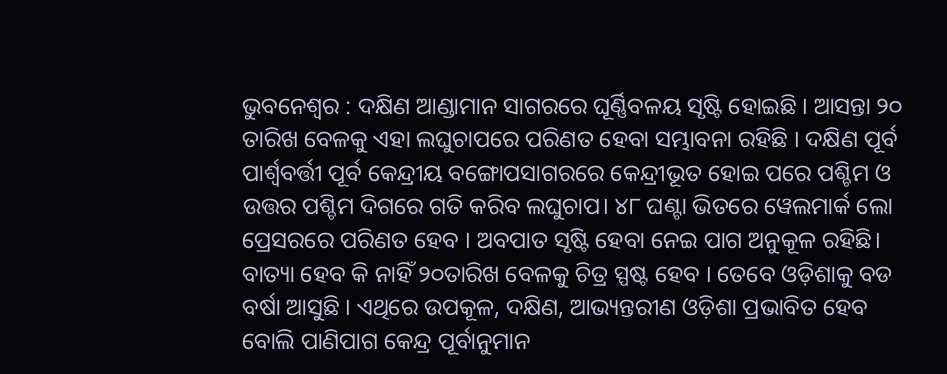ଭୁବନେଶ୍ୱର : ଦକ୍ଷିଣ ଆଣ୍ଡାମାନ ସାଗରରେ ଘୂର୍ଣ୍ଣିବଳୟ ସୃଷ୍ଟି ହୋଇଛି । ଆସନ୍ତା ୨୦ ତାରିଖ ବେଳକୁ ଏହା ଲଘୁଚାପରେ ପରିଣତ ହେବା ସମ୍ଭାବନା ରହିଛି । ଦକ୍ଷିଣ ପୂର୍ବ ପାର୍ଶ୍ୱବର୍ତ୍ତୀ ପୂର୍ବ କେନ୍ଦ୍ରୀୟ ବଙ୍ଗୋପସାଗରରେ କେନ୍ଦ୍ରୀଭୂତ ହୋଇ ପରେ ପଶ୍ଚିମ ଓ ଉତ୍ତର ପଶ୍ଚିମ ଦିଗରେ ଗତି କରିବ ଲଘୁଚାପ। ୪୮ ଘଣ୍ଟା ଭିତରେ ୱେଲମାର୍କ ଲୋ ପ୍ରେସରରେ ପରିଣତ ହେବ । ଅବପାତ ସୃଷ୍ଟି ହେବା ନେଇ ପାଗ ଅନୁକୂଳ ରହିଛି। ବାତ୍ୟା ହେବ କି ନାହିଁ ୨୦ତାରିଖ ବେଳକୁ ଚିତ୍ର ସ୍ପଷ୍ଟ ହେବ । ତେବେ ଓଡ଼ିଶାକୁ ବଡ ବର୍ଷା ଆସୁଛି । ଏଥିରେ ଉପକୂଳ, ଦକ୍ଷିଣ, ଆଭ୍ୟନ୍ତରୀଣ ଓଡ଼ିଶା ପ୍ରଭାବିତ ହେବ ବୋଲି ପାଣିପାଗ କେନ୍ଦ୍ର ପୂର୍ବାନୁମାନ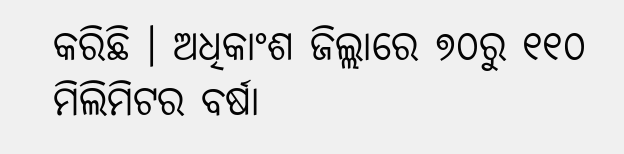କରିଛି । ଅଧିକାଂଶ ଜିଲ୍ଲାରେ ୭୦ରୁ ୧୧୦ ମିଲିମିଟର ବର୍ଷା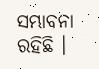ସମ୍ଭାବନା ରହିଛି ।